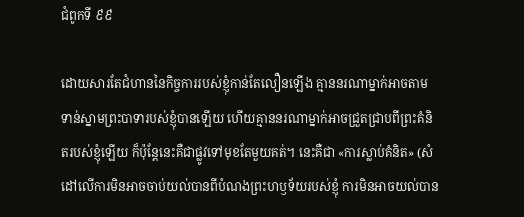ជំពូកទី ៩៩

ដោយសារតែជំហាននៃកិច្ចការរបស់ខ្ញុំកាន់តែលឿនឡើង គ្មាននរណាម្នាក់អាចតាមទាន់ស្នាមព្រះបាទារបស់ខ្ញុំបានឡើយ ហើយគ្មាននរណាម្នាក់អាចជ្រួតជ្រាបពីព្រះគំនិតរបស់ខ្ញុំឡើយ ក៏ប៉ុន្តែនេះគឺជាផ្លូវទៅមុខតែមួយគត់។ នេះគឺជា «ការស្លាប់គំនិត» (សំដៅលើការមិនអាចចាប់យល់បានពីបំណងព្រះហឫទ័យរបស់ខ្ញុំ ការមិនអាចយល់បាន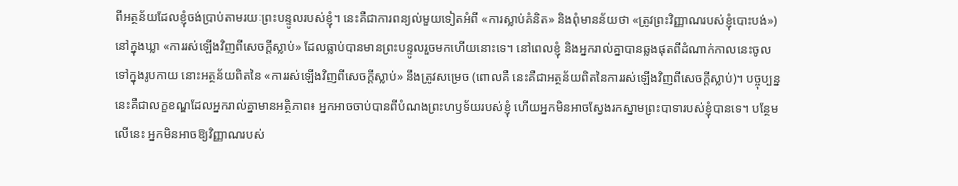ពីអត្ថន័យដែលខ្ញុំចង់ប្រាប់តាមរយៈព្រះបន្ទូលរបស់ខ្ញុំ។ នេះគឺជាការពន្យល់មួយទៀតអំពី «ការស្លាប់គំនិត» និងពុំមានន័យថា «ត្រូវព្រះវិញ្ញាណរបស់ខ្ញុំបោះបង់») នៅក្នុងឃ្លា «ការរស់ឡើងវិញពីសេចក្ដីស្លាប់» ដែលធ្លាប់បានមានព្រះបន្ទូលរួចមកហើយនោះទេ។ នៅពេលខ្ញុំ និងអ្នករាល់គ្នាបានឆ្លងផុតពីដំណាក់កាលនេះចូលទៅក្នុងរូបកាយ នោះអត្ថន័យពិតនៃ «ការរស់ឡើងវិញពីសេចក្ដីស្លាប់» នឹងត្រូវសម្រេច (ពោលគឺ នេះគឺជាអត្ថន័យពិតនៃការរស់ឡើងវិញពីសេចក្ដីស្លាប់)។ បច្ចុប្បន្ន នេះគឺជាលក្ខខណ្ឌដែលអ្នករាល់គ្នាមានអត្ថិភាព៖ អ្នកអាចចាប់បានពីបំណងព្រះហឫទ័យរបស់ខ្ញុំ ហើយអ្នកមិនអាចស្វែងរកស្នាមព្រះបាទារបស់ខ្ញុំបានទេ។ បន្ថែមលើនេះ អ្នកមិនអាចឱ្យវិញ្ញាណរបស់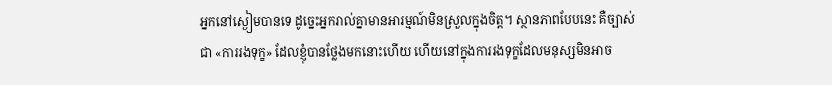អ្នកនៅស្ងៀមបានទេ ដូច្នេះអ្នករាល់គ្នាមានអារម្មណ៍មិនស្រួលក្នុងចិត្ត។ ស្ថានភាពបែបនេះ គឺច្បាស់ជា «ការរងទុក្ខ» ដែលខ្ញុំបានថ្លែងមកនោះហើយ ហើយនៅក្នុងការរងទុក្ខដែលមនុស្សមិនអាច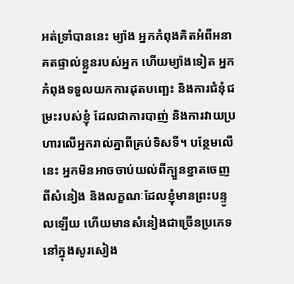អត់ទ្រាំបាននេះ ម្យ៉ាង អ្នកកំពុងគិតអំពីអនាគតផ្ទាល់ខ្លួនរបស់អ្នក ហើយម្យ៉ាងទៀត អ្នកកំពុងទទួលយកការដុតបញ្ឆេះ និងការជំនុំជម្រះរបស់ខ្ញុំ ដែលជាការបាញ់ និងការវាយប្រហារលើអ្នករាល់គ្នាពីគ្រប់ទិសទី។ បន្ថែមលើនេះ អ្នកមិនអាចចាប់យល់ពីក្បួនខ្នាតចេញពីសំនៀង និងលក្ខណៈដែលខ្ញុំមានព្រះបន្ទូលឡើយ ហើយមានសំនៀងជាច្រើនប្រភេទនៅក្នុងសូរសៀង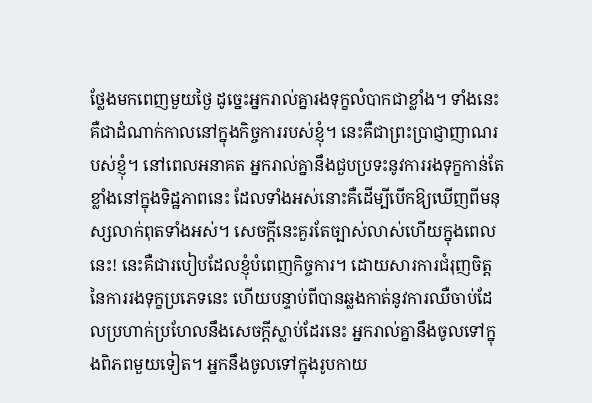ថ្លែងមកពេញមួយថ្ងៃ ដូច្នេះអ្នករាល់គ្នារងទុក្ខលំបាកជាខ្លាំង។ ទាំងនេះគឺជាដំណាក់កាលនៅក្នុងកិច្ចការរបស់ខ្ញុំ។ នេះគឺជាព្រះប្រាជ្ញាញាណរបស់ខ្ញុំ។ នៅពេលអនាគត អ្នករាល់គ្នានឹងជួបប្រទះនូវការរងទុក្ខកាន់តែខ្លាំងនៅក្នុងទិដ្ឋភាពនេះ ដែលទាំងអស់នោះគឺដើម្បីបើកឱ្យឃើញពីមនុស្សលាក់ពុតទាំងអស់។ សេចក្ដីនេះគួរតែច្បាស់លាស់ហើយក្នុងពេលនេះ! នេះគឺជារបៀបដែលខ្ញុំបំពេញកិច្ចការ។ ដោយសារការជំរុញចិត្តនៃការរងទុក្ខប្រភេទនេះ ហើយបន្ទាប់ពីបានឆ្លងកាត់នូវការឈឺចាប់ដែលប្រហាក់ប្រហែលនឹងសេចក្ដីស្លាប់ដែរនេះ អ្នករាល់គ្នានឹងចូលទៅក្នុងពិភពមួយទៀត។ អ្នកនឹងចូលទៅក្នុងរូបកាយ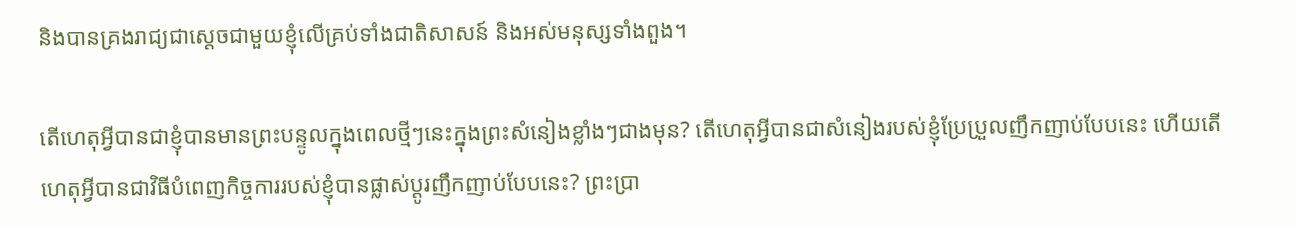និងបានគ្រងរាជ្យជាស្ដេចជាមួយខ្ញុំលើគ្រប់ទាំងជាតិសាសន៍ និងអស់មនុស្សទាំងពួង។

តើហេតុអ្វីបានជាខ្ញុំបានមានព្រះបន្ទូលក្នុងពេលថ្មីៗនេះក្នុងព្រះសំនៀងខ្លាំងៗជាងមុន? តើហេតុអ្វីបានជាសំនៀងរបស់ខ្ញុំប្រែប្រួលញឹកញាប់បែបនេះ ហើយតើហេតុអ្វីបានជាវិធីបំពេញកិច្ចការរបស់ខ្ញុំបានផ្លាស់ប្ដូរញឹកញាប់បែបនេះ? ព្រះប្រា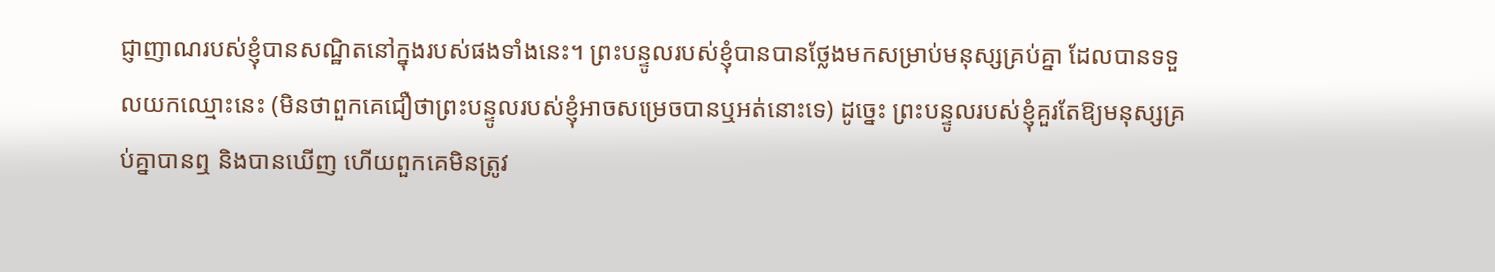ជ្ញាញាណរបស់ខ្ញុំបានសណ្ឋិតនៅក្នុងរបស់ផងទាំងនេះ។ ព្រះបន្ទូលរបស់ខ្ញុំបានបានថ្លែងមកសម្រាប់មនុស្សគ្រប់គ្នា ដែលបានទទួលយកឈ្មោះនេះ (មិនថាពួកគេជឿថាព្រះបន្ទូលរបស់ខ្ញុំអាចសម្រេចបានឬអត់នោះទេ) ដូច្នេះ ព្រះបន្ទូលរបស់ខ្ញុំគួរតែឱ្យមនុស្សគ្រប់គ្នាបានឮ និងបានឃើញ ហើយពួកគេមិនត្រូវ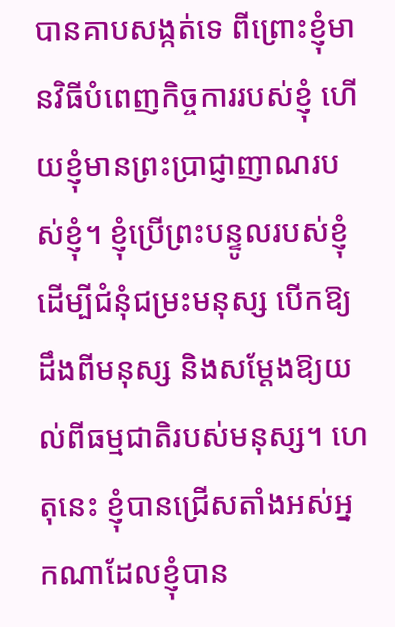បានគាបសង្កត់ទេ ពីព្រោះខ្ញុំមានវិធីបំពេញកិច្ចការរបស់ខ្ញុំ ហើយខ្ញុំមានព្រះប្រាជ្ញាញាណរបស់ខ្ញុំ។ ខ្ញុំប្រើព្រះបន្ទូលរបស់ខ្ញុំដើម្បីជំនុំជម្រះមនុស្ស បើកឱ្យដឹងពីមនុស្ស និងសម្ដែងឱ្យយល់ពីធម្មជាតិរបស់មនុស្ស។ ហេតុនេះ ខ្ញុំបានជ្រើសតាំងអស់អ្នកណាដែលខ្ញុំបាន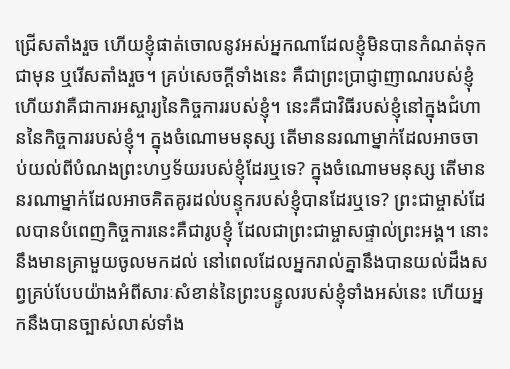ជ្រើសតាំងរួច ហើយខ្ញុំផាត់ចោលនូវអស់អ្នកណាដែលខ្ញុំមិនបានកំណត់ទុកជាមុន ឬរើសតាំងរួច។ គ្រប់សេចក្ដីទាំងនេះ គឺជាព្រះប្រាជ្ញាញាណរបស់ខ្ញុំ ហើយវាគឺជាការអស្ចារ្យនៃកិច្ចការរបស់ខ្ញុំ។ នេះគឺជាវិធីរបស់ខ្ញុំនៅក្នុងជំហាននៃកិច្ចការរបស់ខ្ញុំ។ ក្នុងចំណោមមនុស្ស តើមាននរណាម្នាក់ដែលអាចចាប់យល់ពីបំណងព្រះហឫទ័យរបស់ខ្ញុំដែរឬទេ? ក្នុងចំណោមមនុស្ស តើមាននរណាម្នាក់ដែលអាចគិតគូរដល់បន្ទុករបស់ខ្ញុំបានដែរឬទេ? ព្រះជាម្ចាស់ដែលបានបំពេញកិច្ចការនេះគឺជារូបខ្ញុំ ដែលជាព្រះជាម្ចាសផ្ទាល់ព្រះអង្គ។ នោះនឹងមានគ្រាមួយចូលមកដល់ នៅពេលដែលអ្នករាល់គ្នានឹងបានយល់ដឹងសព្វគ្រប់បែបយ៉ាងអំពីសារៈសំខាន់នៃព្រះបន្ទូលរបស់ខ្ញុំទាំងអស់នេះ ហើយអ្នកនឹងបានច្បាស់លាស់ទាំង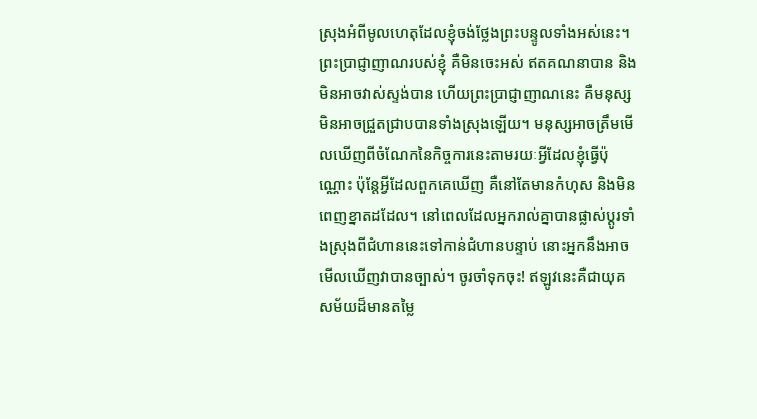ស្រុងអំពីមូលហេតុដែលខ្ញុំចង់ថ្លែងព្រះបន្ទូលទាំងអស់នេះ។ ព្រះប្រាជ្ញាញាណរបស់ខ្ញុំ គឺមិនចេះអស់ ឥតគណនាបាន និងមិនអាចវាស់ស្ទង់បាន ហើយព្រះប្រាជ្ញាញាណនេះ គឺមនុស្សមិនអាចជ្រួតជ្រាបបានទាំងស្រុងឡើយ។ មនុស្សអាចត្រឹមមើលឃើញពីចំណែកនៃកិច្ចការនេះតាមរយៈអ្វីដែលខ្ញុំធ្វើប៉ុណ្ណោះ ប៉ុន្តែអ្វីដែលពួកគេឃើញ គឺនៅតែមានកំហុស និងមិនពេញខ្នាតដដែល។ នៅពេលដែលអ្នករាល់គ្នាបានផ្លាស់ប្ដូរទាំងស្រុងពីជំហាននេះទៅកាន់ជំហានបន្ទាប់ នោះអ្នកនឹងអាចមើលឃើញវាបានច្បាស់។ ចូរចាំទុកចុះ! ឥឡូវនេះគឺជាយុគសម័យដ៏មានតម្លៃ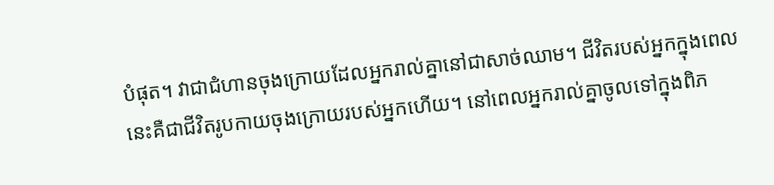បំផុត។ វាជាជំហានចុងក្រោយដែលអ្នករាល់គ្នានៅជាសាច់ឈាម។ ជីវិតរបស់អ្នកក្នុងពេលនេះគឺជាជីវិតរូបកាយចុងក្រោយរបស់អ្នកហើយ។ នៅពេលអ្នករាល់គ្នាចូលទៅក្នុងពិភ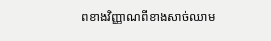ពខាងវិញ្ញាណពីខាងសាច់ឈាម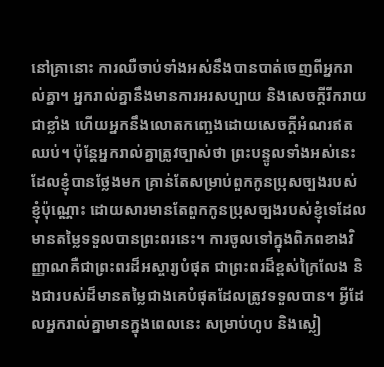នៅគ្រានោះ ការឈឺចាប់ទាំងអស់នឹងបានបាត់ចេញពីអ្នករាល់គ្នា។ អ្នករាល់គ្នានឹងមានការអរសប្បាយ និងសេចក្ដីរីករាយជាខ្លាំង ហើយអ្នកនឹងលោតកញ្ឆេងដោយសេចក្ដីអំណរឥតឈប់។ ប៉ុន្តែអ្នករាល់គ្នាត្រូវច្បាស់ថា ព្រះបន្ទូលទាំងអស់នេះដែលខ្ញុំបានថ្លែងមក គ្រាន់តែសម្រាប់ពួកកូនប្រុសច្បងរបស់ខ្ញុំប៉ុណ្ណោះ ដោយសារមានតែពួកកូនប្រុសច្បងរបស់ខ្ញុំទេដែលមានតម្លៃទទួលបានព្រះពរនេះ។ ការចូលទៅក្នុងពិភពខាងវិញ្ញាណគឺជាព្រះពរដ៏អស្ចារ្យបំផុត ជាព្រះពរដ៏ខ្ពស់ក្រៃលែង និងជារបស់ដ៏មានតម្លៃជាងគេបំផុតដែលត្រូវទទួលបាន។ អ្វីដែលអ្នករាល់គ្នាមានក្នុងពេលនេះ សម្រាប់ហូប និងស្លៀ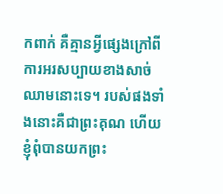កពាក់ គឺគ្មានអ្វីផ្សេងក្រៅពីការអរសប្បាយខាងសាច់ឈាមនោះទេ។ របស់ផងទាំងនោះគឺជាព្រះគុណ ហើយខ្ញុំពុំបានយកព្រះ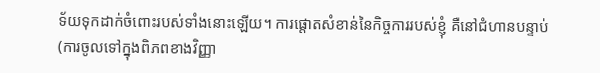ទ័យទុកដាក់ចំពោះរបស់ទាំងនោះឡើយ។ ការផ្ដោតសំខាន់នៃកិច្ចការរបស់ខ្ញុំ គឺនៅជំហានបន្ទាប់ (ការចូលទៅក្នុងពិភពខាងវិញ្ញា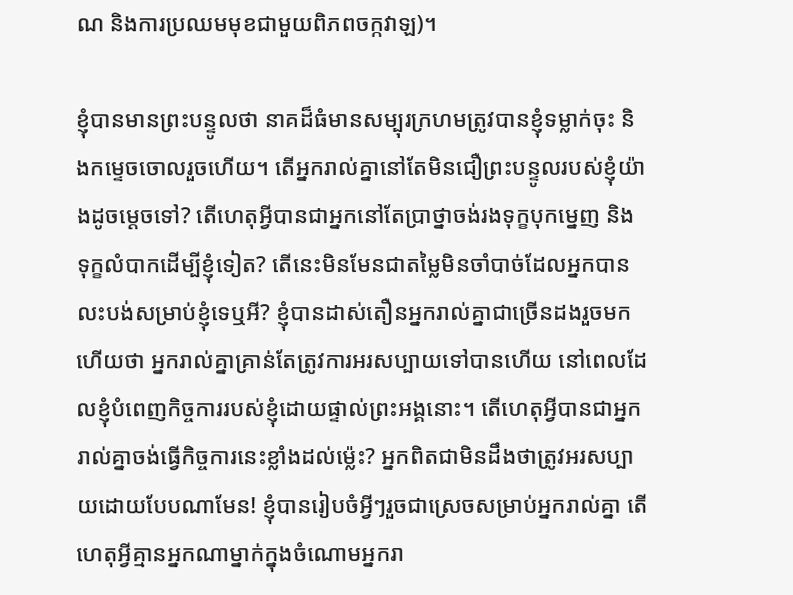ណ និងការប្រឈមមុខជាមួយពិភពចក្កវាឡ)។

ខ្ញុំបានមានព្រះបន្ទូលថា នាគដ៏ធំមានសម្បុរក្រហមត្រូវបានខ្ញុំទម្លាក់ចុះ និងកម្ទេចចោលរួចហើយ។ តើអ្នករាល់គ្នានៅតែមិនជឿព្រះបន្ទូលរបស់ខ្ញុំយ៉ាងដូចម្ដេចទៅ? តើហេតុអ្វីបានជាអ្នកនៅតែប្រាថ្នាចង់រងទុក្ខបុកម្នេញ និងទុក្ខលំបាកដើម្បីខ្ញុំទៀត? តើនេះមិនមែនជាតម្លៃមិនចាំបាច់ដែលអ្នកបានលះបង់សម្រាប់ខ្ញុំទេឬអី? ខ្ញុំបានដាស់តឿនអ្នករាល់គ្នាជាច្រើនដងរួចមកហើយថា អ្នករាល់គ្នាគ្រាន់តែត្រូវការអរសប្បាយទៅបានហើយ នៅពេលដែលខ្ញុំបំពេញកិច្ចការរបស់ខ្ញុំដោយផ្ទាល់ព្រះអង្គនោះ។ តើហេតុអ្វីបានជាអ្នករាល់គ្នាចង់ធ្វើកិច្ចការនេះខ្លាំងដល់ម្ល៉េះ? អ្នកពិតជាមិនដឹងថាត្រូវអរសប្បាយដោយបែបណាមែន! ខ្ញុំបានរៀបចំអ្វីៗរួចជាស្រេចសម្រាប់អ្នករាល់គ្នា តើហេតុអ្វីគ្មានអ្នកណាម្នាក់ក្នុងចំណោមអ្នករា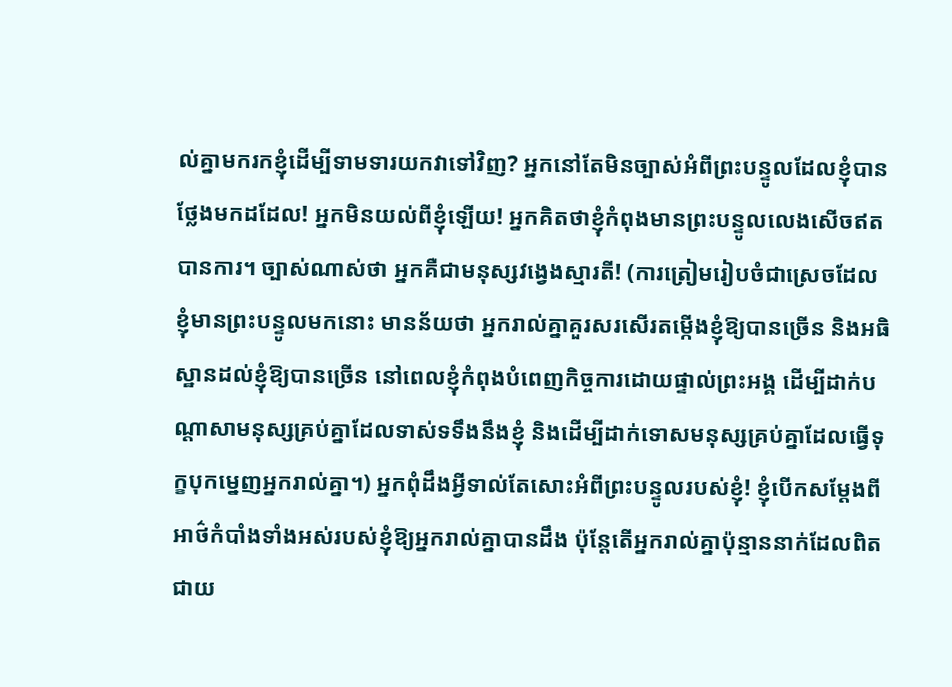ល់គ្នាមករកខ្ញុំដើម្បីទាមទារយកវាទៅវិញ? អ្នកនៅតែមិនច្បាស់អំពីព្រះបន្ទូលដែលខ្ញុំបានថ្លែងមកដដែល! អ្នកមិនយល់ពីខ្ញុំឡើយ! អ្នកគិតថាខ្ញុំកំពុងមានព្រះបន្ទូលលេងសើចឥតបានការ។ ច្បាស់ណាស់ថា អ្នកគឺជាមនុស្សវង្វេងស្មារតី! (ការត្រៀមរៀបចំជាស្រេចដែលខ្ញុំមានព្រះបន្ទូលមកនោះ មានន័យថា អ្នករាល់គ្នាគួរសរសើរតម្កើងខ្ញុំឱ្យបានច្រើន និងអធិស្ឋានដល់ខ្ញុំឱ្យបានច្រើន នៅពេលខ្ញុំកំពុងបំពេញកិច្ចការដោយផ្ទាល់ព្រះអង្គ ដើម្បីដាក់បណ្ដាសាមនុស្សគ្រប់គ្នាដែលទាស់ទទឹងនឹងខ្ញុំ និងដើម្បីដាក់ទោសមនុស្សគ្រប់គ្នាដែលធ្វើទុក្ខបុកម្នេញអ្នករាល់គ្នា។) អ្នកពុំដឹងអ្វីទាល់តែសោះអំពីព្រះបន្ទូលរបស់ខ្ញុំ! ខ្ញុំបើកសម្ដែងពីអាថ៌កំបាំងទាំងអស់របស់ខ្ញុំឱ្យអ្នករាល់គ្នាបានដឹង ប៉ុន្តែតើអ្នករាល់គ្នាប៉ុន្មាននាក់ដែលពិតជាយ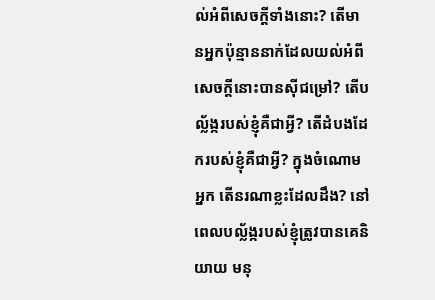ល់អំពីសេចក្ដីទាំងនោះ? តើមានអ្នកប៉ុន្មាននាក់ដែលយល់អំពីសេចក្ដីនោះបានស៊ីជម្រៅ? តើបល្ល័ង្ករបស់ខ្ញុំគឺជាអ្វី? តើដំបងដែករបស់ខ្ញុំគឺជាអ្វី? ក្នុងចំណោមអ្នក តើនរណាខ្លះដែលដឹង? នៅពេលបល្ល័ង្ករបស់ខ្ញុំត្រូវបានគេនិយាយ មនុ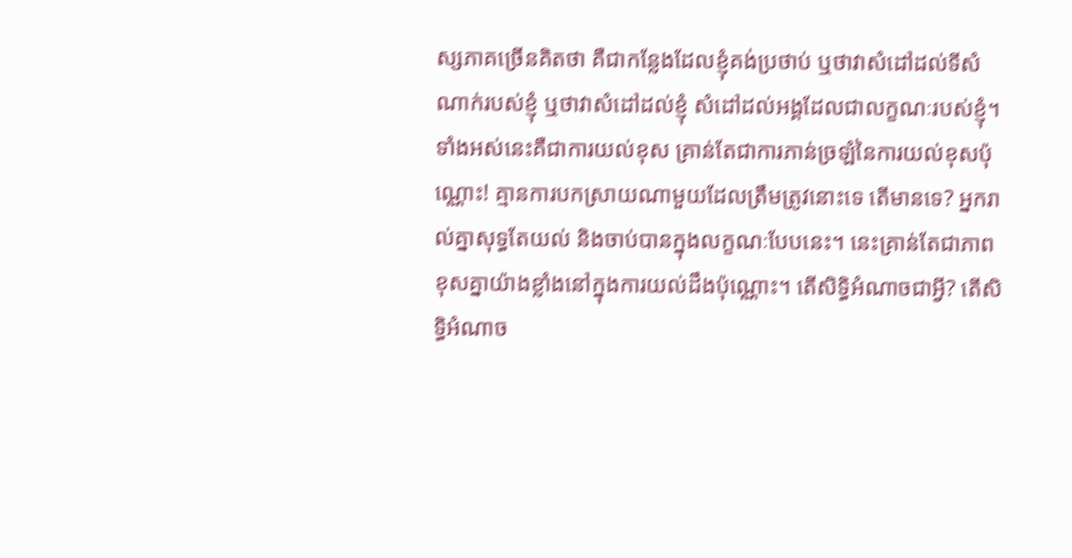ស្សភាគច្រើនគិតថា គឺជាកន្លែងដែលខ្ញុំគង់ប្រថាប់ ឬថាវាសំដៅដល់ទីសំណាក់របស់ខ្ញុំ ឬថាវាសំដៅដល់ខ្ញុំ សំដៅដល់អង្គដែលជាលក្ខណៈរបស់ខ្ញុំ។ ទាំងអស់នេះគឺជាការយល់ខុស គ្រាន់តែជាការភាន់ច្រឡំនៃការយល់ខុសប៉ុណ្ណោះ! គ្មានការបកស្រាយណាមួយដែលត្រឹមត្រូវនោះទេ តើមានទេ? អ្នករាល់គ្នាសុទ្ធតែយល់ និងចាប់បានក្នុងលក្ខណៈបែបនេះ។ នេះគ្រាន់តែជាភាពខុសគ្នាយ៉ាងខ្លាំងនៅក្នុងការយល់ដឹងប៉ុណ្ណោះ។ តើសិទ្ធិអំណាចជាអ្វី? តើសិទ្ធិអំណាច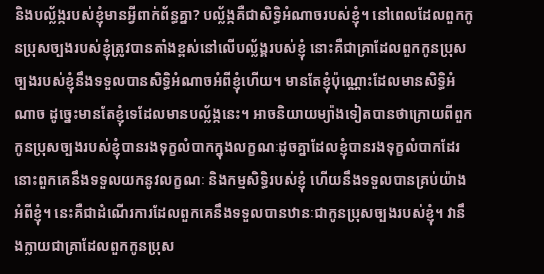និងបល្ល័ង្ករបស់ខ្ញុំមានអ្វីពាក់ព័ន្ធគ្នា? បល្ល័ង្កគឺជាសិទ្ធិអំណាចរបស់ខ្ញុំ។ នៅពេលដែលពួកកូនប្រុសច្បងរបស់ខ្ញុំត្រូវបានតាំងខ្ពស់នៅលើបល្ល័ង្គរបស់ខ្ញុំ នោះគឺជាគ្រាដែលពួកកូនប្រុសច្បងរបស់ខ្ញុំនឹងទទួលបានសិទ្ធិអំណាចអំពីខ្ញុំហើយ។ មានតែខ្ញុំប៉ុណ្ណោះដែលមានសិទ្ធិអំណាច ដូច្នេះមានតែខ្ញុំទេដែលមានបល្ល័ង្កនេះ។ អាចនិយាយម្យ៉ាងទៀតបានថាក្រោយពីពួកកូនប្រុសច្បងរបស់ខ្ញុំបានរងទុក្ខលំបាកក្នុងលក្ខណៈដូចគ្នាដែលខ្ញុំបានរងទុក្ខលំបាកដែរ នោះពួកគេនឹងទទួលយកនូវលក្ខណៈ និងកម្មសិទ្ធិរបស់ខ្ញុំ ហើយនឹងទទួលបានគ្រប់យ៉ាងអំពីខ្ញុំ។ នេះគឺជាដំណើរការដែលពួកគេនឹងទទួលបានឋានៈជាកូនប្រុសច្បងរបស់ខ្ញុំ។ វានឹងក្លាយជាគ្រាដែលពួកកូនប្រុស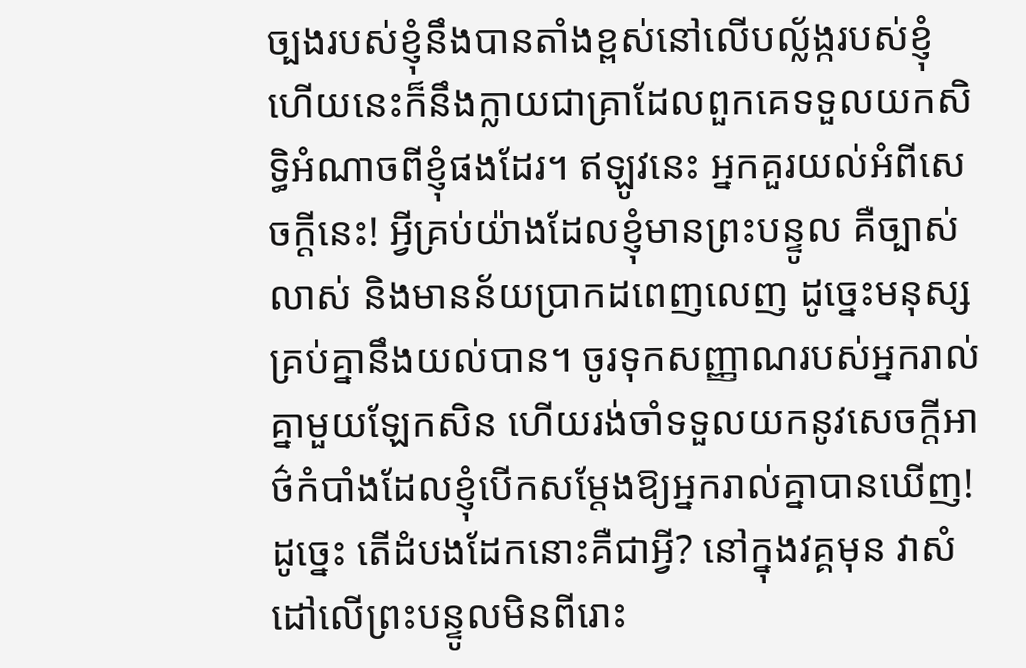ច្បងរបស់ខ្ញុំនឹងបានតាំងខ្ពស់នៅលើបល្ល័ង្ករបស់ខ្ញុំ ហើយនេះក៏នឹងក្លាយជាគ្រាដែលពួកគេទទួលយកសិទ្ធិអំណាចពីខ្ញុំផងដែរ។ ឥឡូវនេះ អ្នកគួរយល់អំពីសេចក្ដីនេះ! អ្វីគ្រប់យ៉ាងដែលខ្ញុំមានព្រះបន្ទូល គឺច្បាស់លាស់ និងមានន័យប្រាកដពេញលេញ ដូច្នេះមនុស្សគ្រប់គ្នានឹងយល់បាន។ ចូរទុកសញ្ញាណរបស់អ្នករាល់គ្នាមួយឡែកសិន ហើយរង់ចាំទទួលយកនូវសេចក្ដីអាថ៌កំបាំងដែលខ្ញុំបើកសម្ដែងឱ្យអ្នករាល់គ្នាបានឃើញ! ដូច្នេះ តើដំបងដែកនោះគឺជាអ្វី? នៅក្នុងវគ្គមុន វាសំដៅលើព្រះបន្ទូលមិនពីរោះ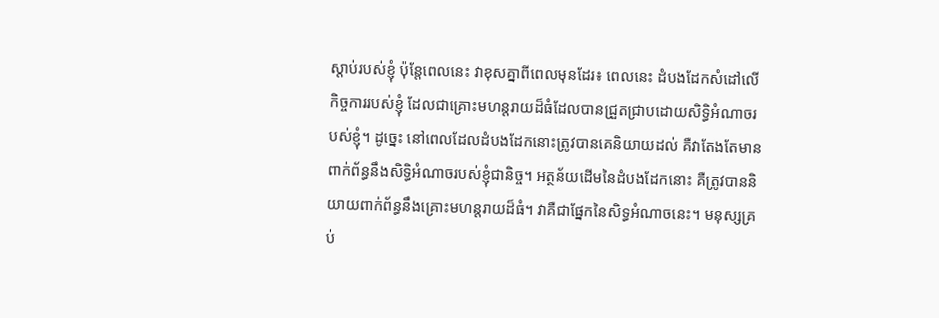ស្ដាប់របស់ខ្ញុំ ប៉ុន្តែពេលនេះ វាខុសគ្នាពីពេលមុនដែរ៖ ពេលនេះ ដំបងដែកសំដៅលើកិច្ចការរបស់ខ្ញុំ ដែលជាគ្រោះមហន្តរាយដ៏ធំដែលបានជ្រួតជ្រាបដោយសិទ្ធិអំណាចរបស់ខ្ញុំ។ ដូច្នេះ នៅពេលដែលដំបងដែកនោះត្រូវបានគេនិយាយដល់ គឺវាតែងតែមានពាក់ព័ន្ធនឹងសិទ្ធិអំណាចរបស់ខ្ញុំជានិច្ច។ អត្ថន័យដើមនៃដំបងដែកនោះ គឺត្រូវបាននិយាយពាក់ព័ន្ធនឹងគ្រោះមហន្តរាយដ៏ធំ។ វាគឺជាផ្នែកនៃសិទ្ធអំណាចនេះ។ មនុស្សគ្រប់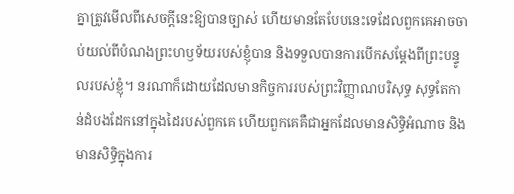គ្នាត្រូវមើលពីសេចក្ដីនេះឱ្យបានច្បាស់ ហើយមានតែបែបនេះទេដែលពួកគេអាចចាប់យល់ពីបំណងព្រះហឫទ័យរបស់ខ្ញុំបាន និងទទួលបានការបើកសម្ដែងពីព្រះបន្ទូលរបស់ខ្ញុំ។ នរណាក៏ដោយដែលមានកិច្ចការរបស់ព្រះវិញ្ញាណបរិសុទ្ធ សុទ្ធតែកាន់ដំបងដែកនៅក្នុងដៃរបស់ពួកគេ ហើយពួកគេគឺជាអ្នកដែលមានសិទ្ធិអំណាច និងមានសិទ្ធិក្នុងការ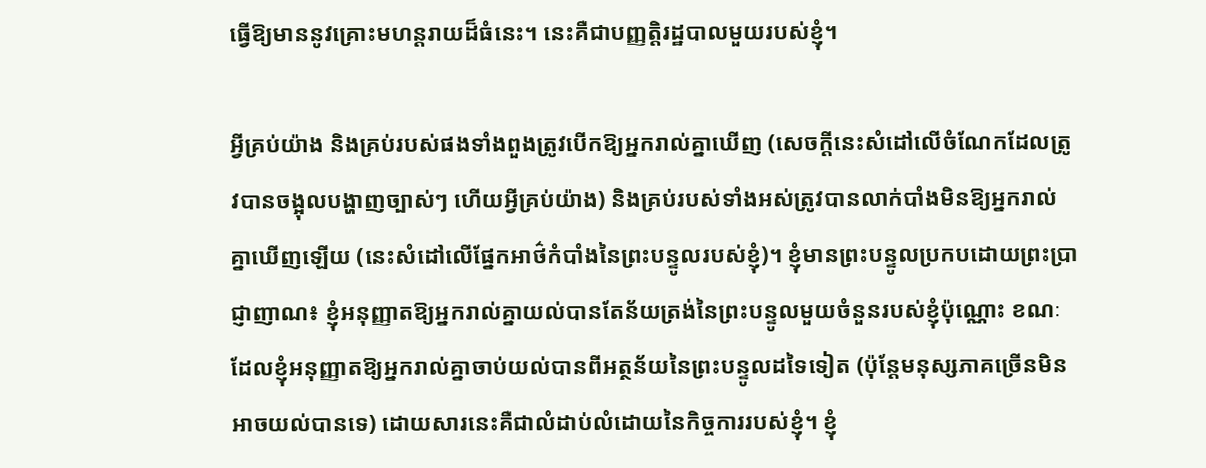ធ្វើឱ្យមាននូវគ្រោះមហន្តរាយដ៏ធំនេះ។ នេះគឺជាបញ្ញត្តិរដ្ឋបាលមួយរបស់ខ្ញុំ។

អ្វីគ្រប់យ៉ាង និងគ្រប់របស់ផងទាំងពួងត្រូវបើកឱ្យអ្នករាល់គ្នាឃើញ (សេចក្ដីនេះសំដៅលើចំណែកដែលត្រូវបានចង្អុលបង្ហាញច្បាស់ៗ ហើយអ្វីគ្រប់យ៉ាង) និងគ្រប់របស់ទាំងអស់ត្រូវបានលាក់បាំងមិនឱ្យអ្នករាល់គ្នាឃើញឡើយ (នេះសំដៅលើផ្នែកអាថ៌កំបាំងនៃព្រះបន្ទូលរបស់ខ្ញុំ)។ ខ្ញុំមានព្រះបន្ទូលប្រកបដោយព្រះប្រាជ្ញាញាណ៖ ខ្ញុំអនុញ្ញាតឱ្យអ្នករាល់គ្នាយល់បានតែន័យត្រង់នៃព្រះបន្ទូលមួយចំនួនរបស់ខ្ញុំប៉ុណ្ណោះ ខណៈដែលខ្ញុំអនុញ្ញាតឱ្យអ្នករាល់គ្នាចាប់យល់បានពីអត្ថន័យនៃព្រះបន្ទូលដទៃទៀត (ប៉ុន្តែមនុស្សភាគច្រើនមិនអាចយល់បានទេ) ដោយសារនេះគឺជាលំដាប់លំដោយនៃកិច្ចការរបស់ខ្ញុំ។ ខ្ញុំ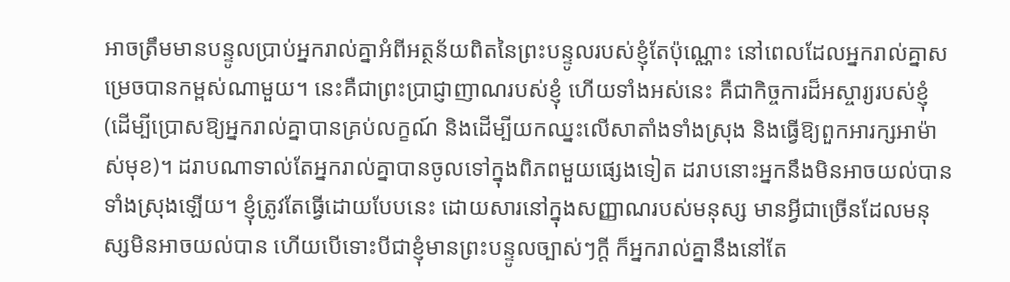អាចត្រឹមមានបន្ទូលប្រាប់អ្នករាល់គ្នាអំពីអត្ថន័យពិតនៃព្រះបន្ទូលរបស់ខ្ញុំតែប៉ុណ្ណោះ នៅពេលដែលអ្នករាល់គ្នាសម្រេចបានកម្ពស់ណាមួយ។ នេះគឺជាព្រះប្រាជ្ញាញាណរបស់ខ្ញុំ ហើយទាំងអស់នេះ គឺជាកិច្ចការដ៏អស្ចារ្យរបស់ខ្ញុំ (ដើម្បីប្រោសឱ្យអ្នករាល់គ្នាបានគ្រប់លក្ខណ៍ និងដើម្បីយកឈ្នះលើសាតាំងទាំងស្រុង និងធ្វើឱ្យពួកអារក្សអាម៉ាស់មុខ)។ ដរាបណាទាល់តែអ្នករាល់គ្នាបានចូលទៅក្នុងពិភពមួយផ្សេងទៀត ដរាបនោះអ្នកនឹងមិនអាចយល់បានទាំងស្រុងឡើយ។ ខ្ញុំត្រូវតែធ្វើដោយបែបនេះ ដោយសារនៅក្នុងសញ្ញាណរបស់មនុស្ស មានអ្វីជាច្រើនដែលមនុស្សមិនអាចយល់បាន ហើយបើទោះបីជាខ្ញុំមានព្រះបន្ទូលច្បាស់ៗក្ដី ក៏អ្នករាល់គ្នានឹងនៅតែ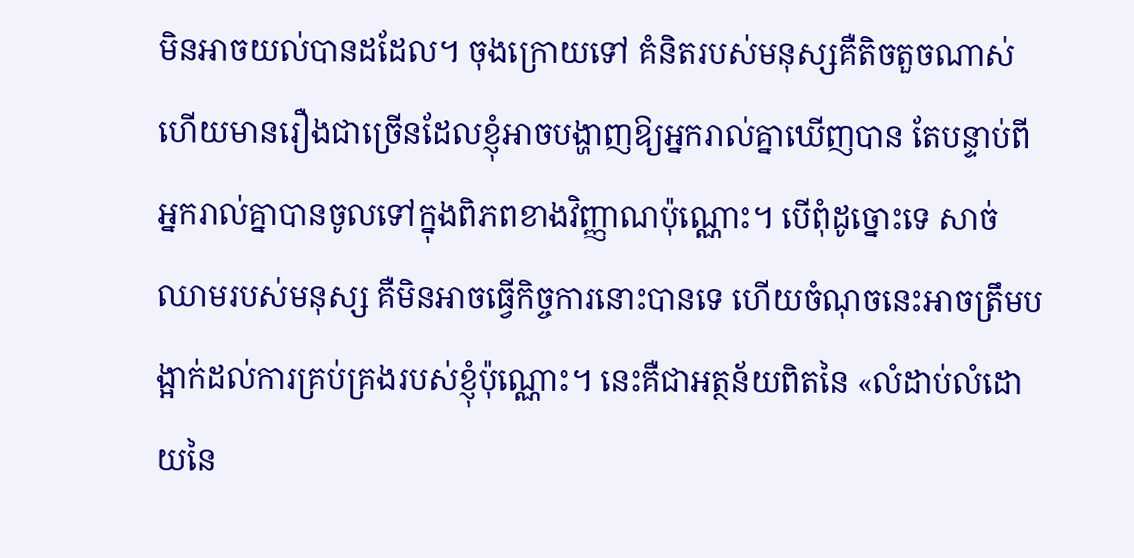មិនអាចយល់បានដដែល។ ចុងក្រោយទៅ គំនិតរបស់មនុស្សគឺតិចតួចណាស់ ហើយមានរឿងជាច្រើនដែលខ្ញុំអាចបង្ហាញឱ្យអ្នករាល់គ្នាឃើញបាន តែបន្ទាប់ពីអ្នករាល់គ្នាបានចូលទៅក្នុងពិភពខាងវិញ្ញាណប៉ុណ្ណោះ។ បើពុំដូច្នោះទេ សាច់ឈាមរបស់មនុស្ស គឺមិនអាចធ្វើកិច្ចការនោះបានទេ ហើយចំណុចនេះអាចត្រឹមបង្អាក់ដល់ការគ្រប់គ្រងរបស់ខ្ញុំប៉ុណ្ណោះ។ នេះគឺជាអត្ថន័យពិតនៃ «លំដាប់លំដោយនៃ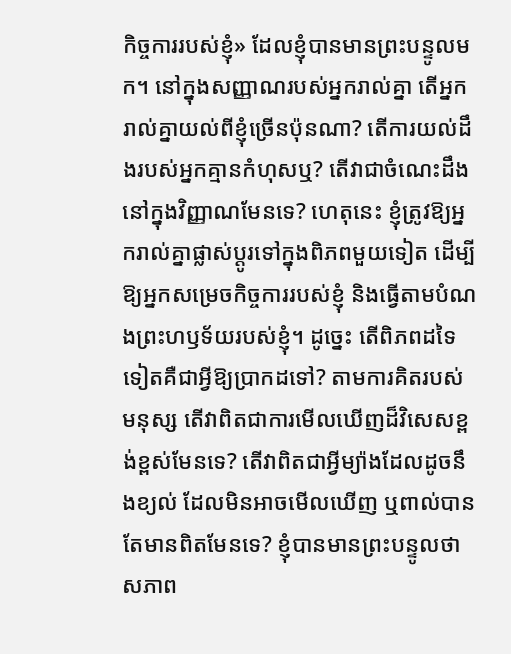កិច្ចការរបស់ខ្ញុំ» ដែលខ្ញុំបានមានព្រះបន្ទូលមក។ នៅក្នុងសញ្ញាណរបស់អ្នករាល់គ្នា តើអ្នករាល់គ្នាយល់ពីខ្ញុំច្រើនប៉ុនណា? តើការយល់ដឹងរបស់អ្នកគ្មានកំហុសឬ? តើវាជាចំណេះដឹងនៅក្នុងវិញ្ញាណមែនទេ? ហេតុនេះ ខ្ញុំត្រូវឱ្យអ្នករាល់គ្នាផ្លាស់ប្ដូរទៅក្នុងពិភពមួយទៀត ដើម្បីឱ្យអ្នកសម្រេចកិច្ចការរបស់ខ្ញុំ និងធ្វើតាមបំណងព្រះហឫទ័យរបស់ខ្ញុំ។ ដូច្នេះ តើពិភពដទៃទៀតគឺជាអ្វីឱ្យប្រាកដទៅ? តាមការគិតរបស់មនុស្ស តើវាពិតជាការមើលឃើញដ៏វិសេសខ្ពង់ខ្ពស់មែនទេ? តើវាពិតជាអ្វីម្យ៉ាងដែលដូចនឹងខ្យល់ ដែលមិនអាចមើលឃើញ ឬពាល់បាន តែមានពិតមែនទេ? ខ្ញុំបានមានព្រះបន្ទូលថា សភាព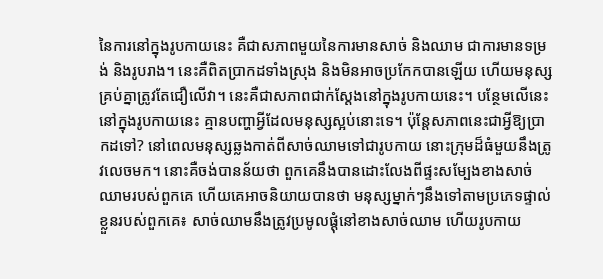នៃការនៅក្នុងរូបកាយនេះ គឺជាសភាពមួយនៃការមានសាច់ និងឈាម ជាការមានទម្រង់ និងរូបរាង។ នេះគឺពិតប្រាកដទាំងស្រុង និងមិនអាចប្រកែកបានឡើយ ហើយមនុស្សគ្រប់គ្នាត្រូវតែជឿលើវា។ នេះគឺជាសភាពជាក់ស្ដែងនៅក្នុងរូបកាយនេះ។ បន្ថែមលើនេះ នៅក្នុងរូបកាយនេះ គ្មានបញ្ហាអ្វីដែលមនុស្សស្អប់នោះទេ។ ប៉ុន្តែសភាពនេះជាអ្វីឱ្យប្រាកដទៅ? នៅពេលមនុស្សឆ្លងកាត់ពីសាច់ឈាមទៅជារូបកាយ នោះក្រុមដ៏ធំមួយនឹងត្រូវលេចមក។ នោះគឺចង់បានន័យថា ពួកគេនឹងបានដោះលែងពីផ្ទះសម្បែងខាងសាច់ឈាមរបស់ពួកគេ ហើយគេអាចនិយាយបានថា មនុស្សម្នាក់ៗនឹងទៅតាមប្រភេទផ្ទាល់ខ្លួនរបស់ពួកគេ៖ សាច់ឈាមនឹងត្រូវប្រមូលផ្ដុំនៅខាងសាច់ឈាម ហើយរូបកាយ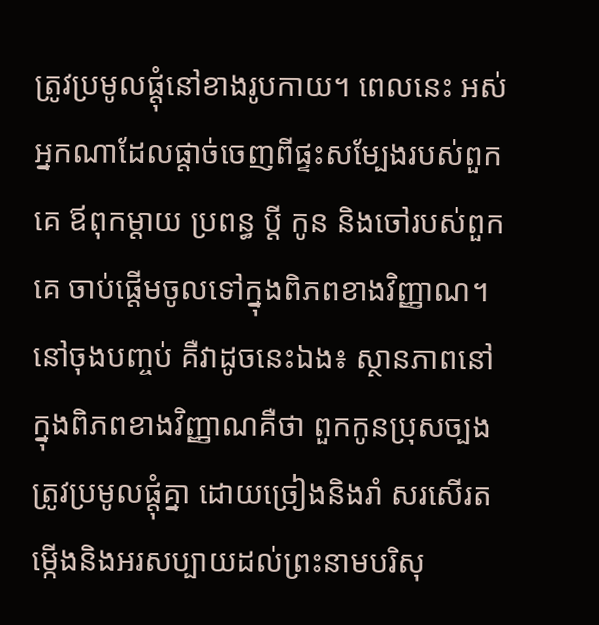ត្រូវប្រមូលផ្ដុំនៅខាងរូបកាយ។ ពេលនេះ អស់អ្នកណាដែលផ្ដាច់ចេញពីផ្ទះសម្បែងរបស់ពួកគេ ឪពុកម្ដាយ ប្រពន្ធ ប្ដី កូន និងចៅរបស់ពួកគេ ចាប់ផ្ដើមចូលទៅក្នុងពិភពខាងវិញ្ញាណ។ នៅចុងបញ្ចប់ គឺវាដូចនេះឯង៖ ស្ថានភាពនៅក្នុងពិភពខាងវិញ្ញាណគឺថា ពួកកូនប្រុសច្បងត្រូវប្រមូលផ្ដុំគ្នា ដោយច្រៀងនិងរាំ សរសើរតម្កើងនិងអរសប្បាយដល់ព្រះនាមបរិសុ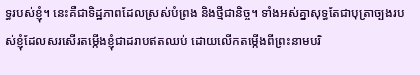ទ្ធរបស់ខ្ញុំ។ នេះគឺជាទិដ្ឋភាពដែលស្រស់បំព្រង និងថ្មីជានិច្ច។ ទាំងអស់គ្នាសុទ្ធតែជាបុត្រាច្បងរបស់ខ្ញុំដែលសរសើរតម្កើងខ្ញុំជាដរាបឥតឈប់ ដោយលើកតម្កើងពីព្រះនាមបរិ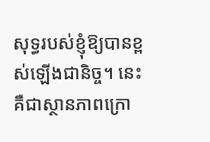សុទ្ធរបស់ខ្ញុំឱ្យបានខ្ពស់ឡើងជានិច្ច។ នេះគឺជាស្ថានភាពក្រោ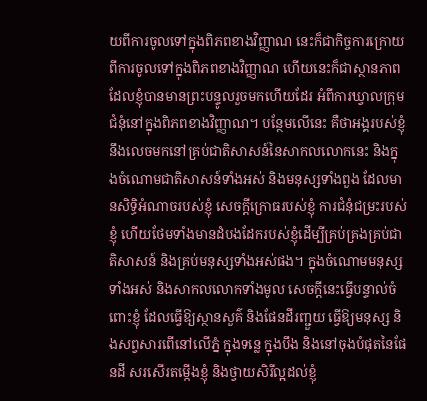យពីការចូលទៅក្នុងពិភពខាងវិញ្ញាណ នេះក៏ជាកិច្ចការក្រោយពីការចូលទៅក្នុងពិភពខាងវិញ្ញាណ ហើយនេះក៏ជាស្ថានភាពដែលខ្ញុំបានមានព្រះបន្ទូលរួចមកហើយដែរ អំពីការឃ្វាលក្រុមជំនុំនៅក្នុងពិភពខាងវិញ្ញាណ។ បន្ថែមលើនេះ គឺថាអង្គរបស់ខ្ញុំនឹងលេចមកនៅគ្រប់ជាតិសាសន៍នៃសាកលលោកនេះ និងក្នុងចំណោមជាតិសាសន៍ទាំងអស់ និងមនុស្សទាំងពួង ដែលមានសិទ្ធិអំណាចរបស់ខ្ញុំ សេចក្ដីក្រោធរបស់ខ្ញុំ ការជំនុំជម្រះរបស់ខ្ញុំ ហើយថែមទាំងមានដំបងដែករបស់ខ្ញុំដើម្បីគ្រប់គ្រងគ្រប់ជាតិសាសន៍ និងគ្រប់មនុស្សទាំងអស់ផង។ ក្នុងចំណោមមនុស្សទាំងអស់ និងសាកលលោកទាំងមូល សេចក្ដីនេះធ្វើបន្ទាល់ចំពោះខ្ញុំ ដែលធ្វើឱ្យស្ថានសួគ៌ និងផែនដីរញ្ជួយ ធ្វើឱ្យមនុស្ស និងសព្វសារពើនៅលើភ្នំ ក្នុងទន្លេ ក្នុងបឹង និងនៅចុងបំផុតនៃផែនដី សរសើរតម្កើងខ្ញុំ និងថ្វាយសិរីល្អដល់ខ្ញុំ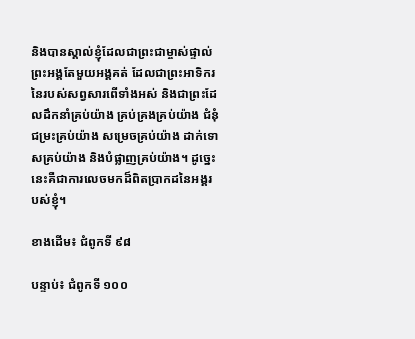និងបានស្គាល់ខ្ញុំដែលជាព្រះជាម្ចាស់ផ្ទាល់ព្រះអង្គតែមួយអង្គគត់ ដែលជាព្រះអាទិករនៃរបស់សព្វសារពើទាំងអស់ និងជាព្រះដែលដឹកនាំគ្រប់យ៉ាង គ្រប់គ្រងគ្រប់យ៉ាង ជំនុំជម្រះគ្រប់យ៉ាង សម្រេចគ្រប់យ៉ាង ដាក់ទោសគ្រប់យ៉ាង និងបំផ្លាញគ្រប់យ៉ាង។ ដូច្នេះ នេះគឺជាការលេចមកដ៏ពិតប្រាកដនៃអង្គរបស់ខ្ញុំ។

ខាងដើម៖ ជំពូកទី ៩៨

បន្ទាប់៖ ជំពូកទី ១០០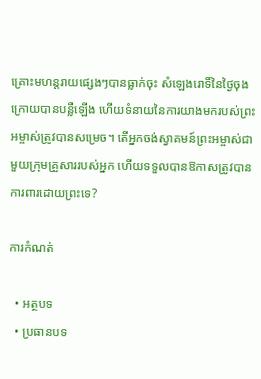គ្រោះមហន្តរាយផ្សេងៗបានធ្លាក់ចុះ សំឡេងរោទិ៍នៃថ្ងៃចុងក្រោយបានបន្លឺឡើង ហើយទំនាយនៃការយាងមករបស់ព្រះអម្ចាស់ត្រូវបានសម្រេច។ តើអ្នកចង់ស្វាគមន៍ព្រះអម្ចាស់ជាមួយក្រុមគ្រួសាររបស់អ្នក ហើយទទួលបានឱកាសត្រូវបានការពារដោយព្រះទេ?

ការកំណត់

  • អត្ថបទ
  • ប្រធានបទ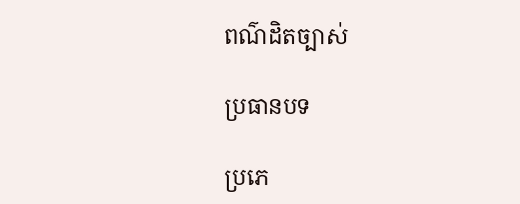ពណ៌ដិតច្បាស់

ប្រធានបទ

ប្រភេ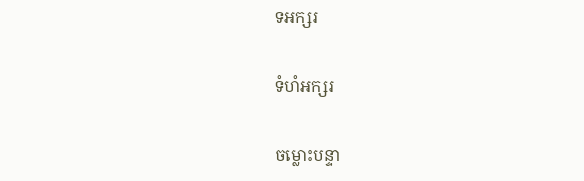ទអក្សរ

ទំហំអក្សរ

ចម្លោះបន្ទា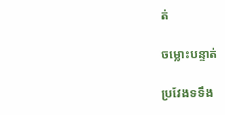ត់

ចម្លោះបន្ទាត់

ប្រវែងទទឹង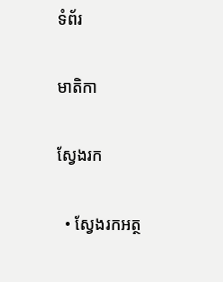ទំព័រ

មាតិកា

ស្វែងរក

  • ស្វែងរកអត្ថ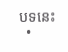បទនេះ
  •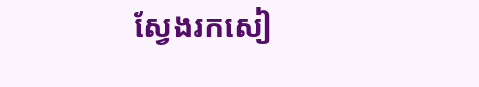ស្វែងរកសៀ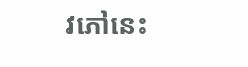វភៅនេះ